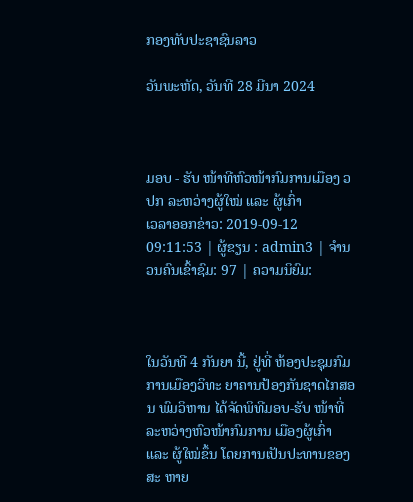ກອງທັບປະຊາຊົນລາວ

ວັນພະຫັດ, ວັນທີ 28 ມີນາ 2024



ມອບ - ຮັບ ໜ້າທີຫົວໜ້າກົມການເມືອງ ວປກ ລະຫວ່າງຜູ້ໃໝ່ ແລະ ຜູ້ເກົ່າ
ເວລາອອກຂ່າວ: 2019-09-12 09:11:53 | ຜູ້ຂຽນ : admin3 | ຈຳນວນຄົນເຂົ້າຊົມ: 97 | ຄວາມນິຍົມ:



ໃນວັນທີ 4 ກັນຍາ ນີ້, ຢູ່ທີ່ ຫ້ອງປະຊຸມກົມການເມືອງວິທະ ຍາຄານປ້ອງກັນຊາດໄກສອນ ພົມວິຫານ ໄດ້ຈັດພິທີມອບ-ຮັບ ໜ້າທີ່ລະຫວ່າງຫົວໜ້າກົມການ ເມືອງຜູ້ເກົ່າ ແລະ ຜູ້ໃໝ່ຂຶ້ນ ໂດຍການເປັນປະທານຂອງສະ ຫາຍ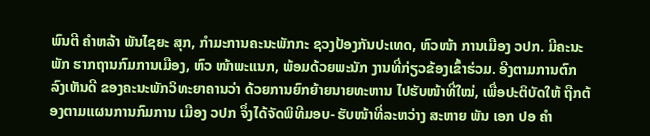ພົນຕີ ຄຳຫລ້າ ພັນໄຊຍະ ສຸກ, ກຳມະການຄະນະພັກກະ ຊວງປ້ອງກັນປະເທດ, ຫົວໜ້າ ການເມືອງ ວປກ. ມີຄະນະພັກ ຮາກຖານກົມການເມືອງ, ຫົວ ໜ້າພະແນກ, ພ້ອມດ້ວຍພະນັກ ງານທີ່ກ່ຽວຂ້ອງເຂົ້າຮ່ວມ. ອີງຕາມການຕົກລົງເຫັນດີ ຂອງຄະນະພັກວິທະຍາຄານວ່າ ດ້ວຍການຍົກຍ້າຍນາຍທະຫານ ໄປຮັບໜ້າທີ່ໃໝ່, ເພື່ອປະຕິບັດໃຫ້ ຖືກຕ້ອງຕາມແຜນການກົມການ ເມືອງ ວປກ ຈຶ່ງໄດ້ຈັດພິທີມອບ- ຮັບໜ້າທີ່ລະຫວ່າງ ສະຫາຍ ພັນ ເອກ ປອ ຄຳ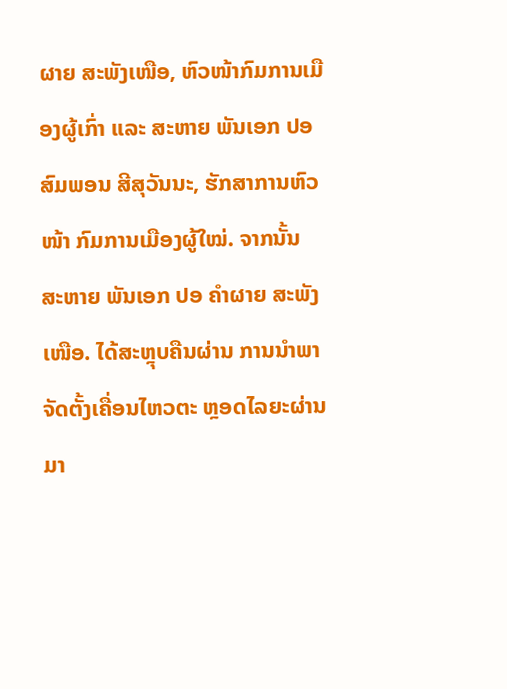ຜາຍ ສະພັງເໜືອ, ຫົວໜ້າກົມການເມືອງຜູ້ເກົ່າ ແລະ ສະຫາຍ ພັນເອກ ປອ ສົມພອນ ສີສຸວັນນະ, ຮັກສາການຫົວໜ້າ ກົມການເມືອງຜູ້ໃໝ່. ຈາກນັ້ນ ສະຫາຍ ພັນເອກ ປອ ຄຳຜາຍ ສະພັງເໜືອ. ໄດ້ສະຫຼຸບຄືນຜ່ານ ການນຳພາຈັດຕັ້ງເຄື່ອນໄຫວຕະ ຫຼອດໄລຍະຜ່ານມາ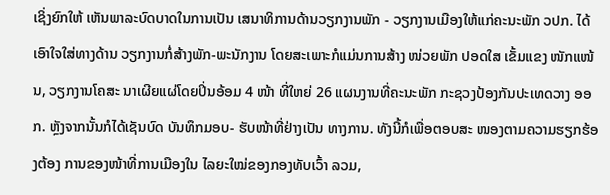ເຊິ່ງຍົກໃຫ້ ເຫັນພາລະບົດບາດໃນການເປັນ ເສນາທິການດ້ານວຽກງານພັກ - ວຽກງານເມືອງໃຫ້ແກ່ຄະນະພັກ ວປກ. ໄດ້ເອົາໃຈໃສ່ທາງດ້ານ ວຽກງານກໍ່ສ້າງພັກ-ພະນັກງານ ໂດຍສະເພາະກໍແມ່ນການສ້າງ ໜ່ວຍພັກ ປອດໃສ ເຂັ້ມແຂງ ໜັກແໜ້ນ, ວຽກງານໂຄສະ ນາເຜີຍແຜ່ໂດຍປິ່ນອ້ອມ 4 ໜ້າ ທີ່ໃຫຍ່ 26 ແຜນງານທີ່ຄະນະພັກ ກະຊວງປ້ອງກັນປະເທດວາງ ອອກ. ຫຼັງຈາກນັ້ນກໍໄດ້ເຊັນບົດ ບັນທຶກມອບ- ຮັບໜ້າທີ່ຢ່າງເປັນ ທາງການ. ທັງນີ້ກໍເພື່ອຕອບສະ ໜອງຕາມຄວາມຮຽກຮ້ອງຕ້ອງ ການຂອງໜ້າທີ່ການເມືອງໃນ ໄລຍະໃໝ່ຂອງກອງທັບເວົ້າ ລວມ,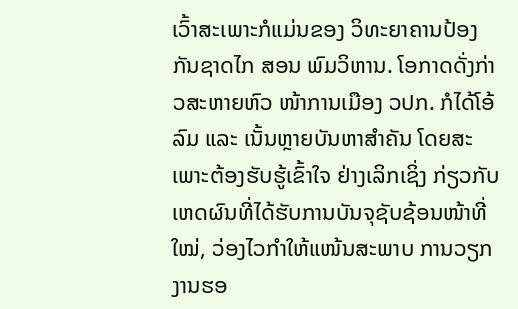ເວົ້າສະເພາະກໍແມ່ນຂອງ ວິທະຍາຄານປ້ອງກັນຊາດໄກ ສອນ ພົມວິຫານ. ໂອກາດດັ່ງກ່າວສະຫາຍຫົວ ໜ້າການເມືອງ ວປກ. ກໍໄດ້ໂອ້ ລົມ ແລະ ເນັ້ນຫຼາຍບັນຫາສຳຄັນ ໂດຍສະເພາະຕ້ອງຮັບຮູ້ເຂົ້າໃຈ ຢ່າງເລິກເຊິ່ງ ກ່ຽວກັບເຫດຜົນທີ່ໄດ້ຮັບການບັນຈຸຊັບຊ້ອນໜ້າທີ່ ໃໝ່, ວ່ອງໄວກຳໃຫ້ແໜ້ນສະພາບ ການວຽກງານຮອ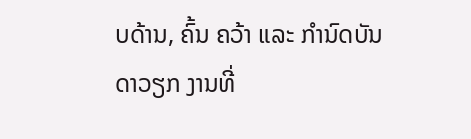ບດ້ານ, ຄົ້ນ ຄວ້າ ແລະ ກຳນົດບັນດາວຽກ ງານທີ່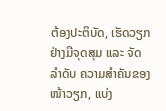ຕ້ອງປະຕິບັດ, ເຮັດວຽກ ຢ່າງມີຈຸດສຸມ ແລະ ຈັດລຳດັບ ຄວາມສຳຄັນຂອງໜ້າວຽກ, ແບ່ງ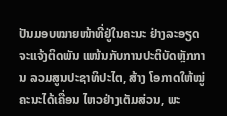ປັນມອບໝາຍໜ້າທີ່ຢູ່ໃນຄະນະ ຢ່າງລະອຽດຈະແຈ້ງຕິດພັນ ແໜ້ນກັບການປະຕິບັດຫຼັກການ ລວມສູນປະຊາທິປະໄຕ, ສ້າງ ໂອກາດໃຫ້ໝູ່ຄະນະໄດ້ເຄື່ອນ ໄຫວຢ່າງເຕັມສ່ວນ, ພະ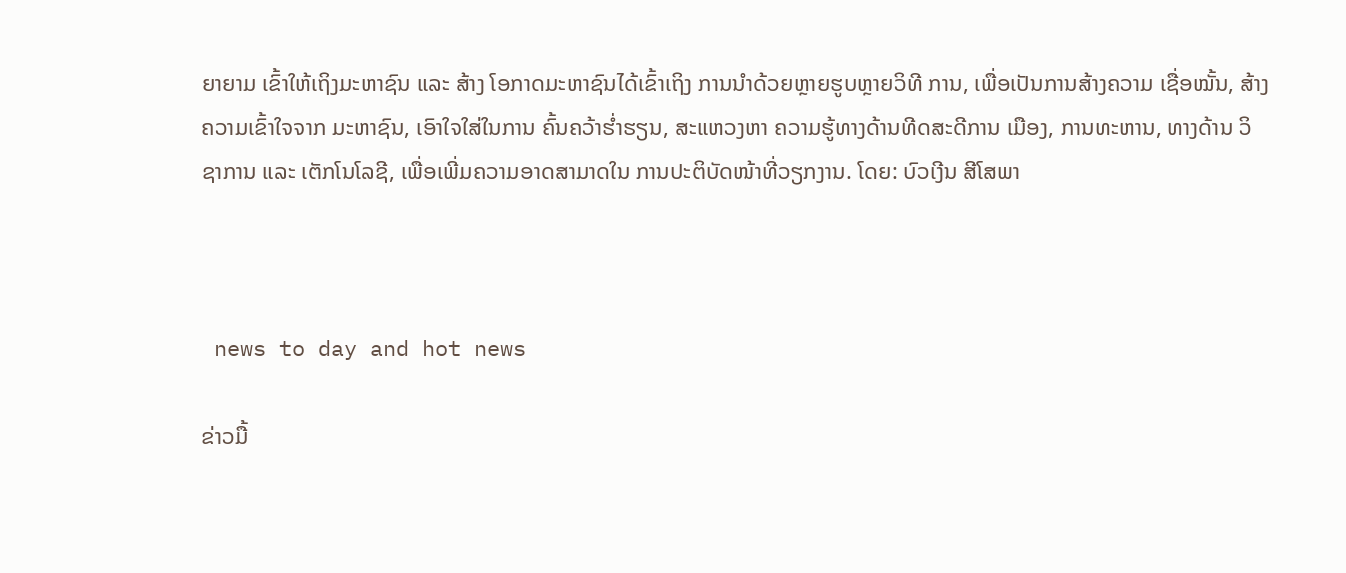ຍາຍາມ ເຂົ້າໃຫ້ເຖິງມະຫາຊົນ ແລະ ສ້າງ ໂອກາດມະຫາຊົນໄດ້ເຂົ້າເຖິງ ການນຳດ້ວຍຫຼາຍຮູບຫຼາຍວິທີ ການ, ເພື່ອເປັນການສ້າງຄວາມ ເຊື່ອໝັ້ນ, ສ້າງຄວາມເຂົ້າໃຈຈາກ ມະຫາຊົນ, ເອົາໃຈໃສ່ໃນການ ຄົ້ນຄວ້າຮ່ຳຮຽນ, ສະແຫວງຫາ ຄວາມຮູ້ທາງດ້ານທີດສະດີການ ເມືອງ, ການທະຫານ, ທາງດ້ານ ວິຊາການ ແລະ ເຕັກໂນໂລຊີ, ເພື່ອເພີ່ມຄວາມອາດສາມາດໃນ ການປະຕິບັດໜ້າທີ່ວຽກງານ. ໂດຍ: ບົວເງີນ ສີໂສພາ



 news to day and hot news

ຂ່າວມື້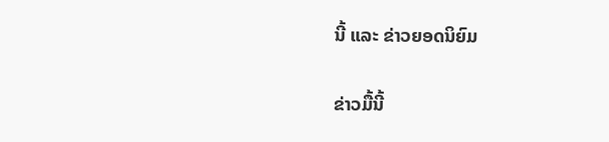ນີ້ ແລະ ຂ່າວຍອດນິຍົມ

ຂ່າວມື້ນີ້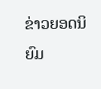ຂ່າວຍອດນິຍົມ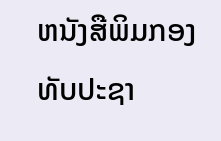ຫນັງສືພິມກອງທັບປະຊາ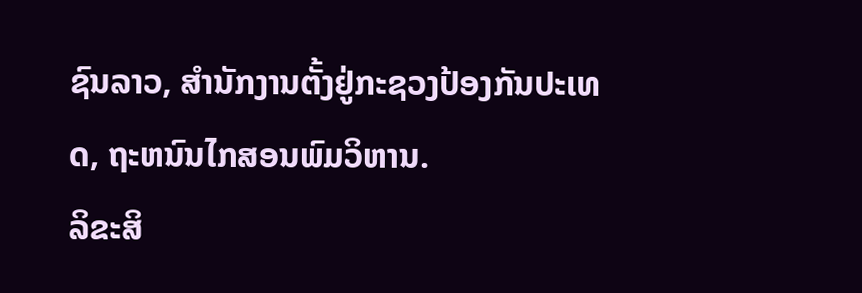ຊົນລາວ, ສຳນັກງານຕັ້ງຢູ່ກະຊວງປ້ອງກັນປະເທດ, ຖະຫນົນໄກສອນພົມວິຫານ.
ລິຂະສິ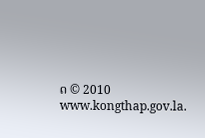ດ © 2010 www.kongthap.gov.la.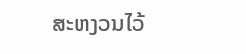ສະຫງວນໄວ້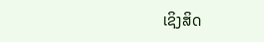ເຊິງສິດ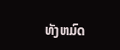ທັງຫມົດ